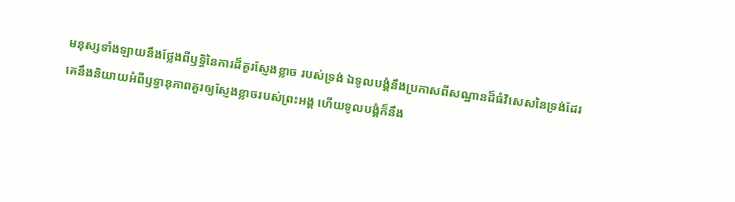មនុស្សទាំងឡាយនឹងថ្លែងពីឫទ្ធិនៃការដ៏គួរស្ញែងខ្លាច របស់ទ្រង់ ឯទូលបង្គំនឹងប្រកាសពីសណ្ឋានដ៏ធំវិសេសនៃទ្រង់ដែរ
គេនឹងនិយាយអំពីឫទ្ធានុភាពគួរឲ្យស្ញែងខ្លាចរបស់ព្រះអង្គ ហើយទូលបង្គំក៏នឹង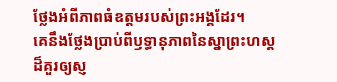ថ្លែងអំពីភាពធំឧត្ដមរបស់ព្រះអង្គដែរ។
គេនឹងថ្លែងប្រាប់ពីឫទ្ធានុភាពនៃស្នាព្រះហស្ដ ដ៏គួរឲ្យស្ញ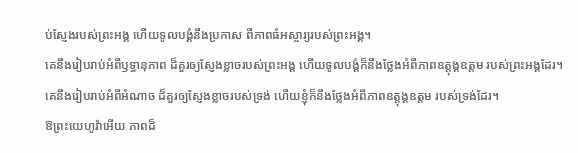ប់ស្ញែងរបស់ព្រះអង្គ ហើយទូលបង្គំនឹងប្រកាស ពីភាពធំអស្ចារ្យរបស់ព្រះអង្គ។
គេនឹងរៀបរាប់អំពីឫទ្ធានុភាព ដ៏គួរឲ្យស្ញែងខ្លាចរបស់ព្រះអង្គ ហើយទូលបង្គំក៏នឹងថ្លែងអំពីភាពឧត្តុង្គឧត្ដម របស់ព្រះអង្គដែរ។
គេនឹងរៀបរាប់អំពីអំណាច ដ៏គួរឲ្យស្ញែងខ្លាចរបស់ទ្រង់ ហើយខ្ញុំក៏នឹងថ្លែងអំពីភាពឧត្តុង្គឧត្ដម របស់ទ្រង់ដែរ។
ឱព្រះយេហូវ៉ាអើយ ភាពដ៏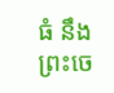ធំ នឹងព្រះចេ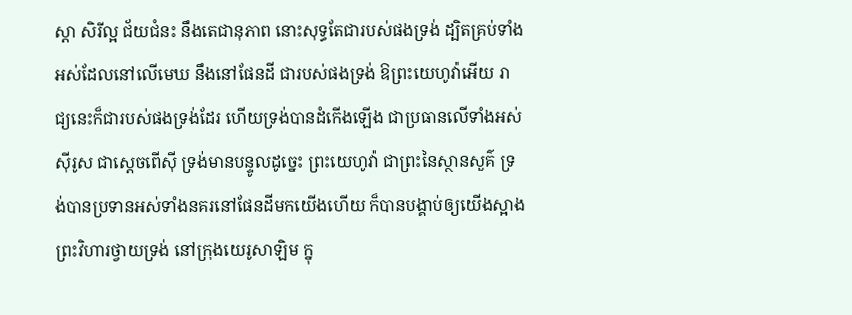ស្តា សិរីល្អ ជ័យជំនះ នឹងតេជានុភាព នោះសុទ្ធតែជារបស់ផងទ្រង់ ដ្បិតគ្រប់ទាំងអស់ដែលនៅលើមេឃ នឹងនៅផែនដី ជារបស់ផងទ្រង់ ឱព្រះយេហូវ៉ាអើយ រាជ្យនេះក៏ជារបស់ផងទ្រង់ដែរ ហើយទ្រង់បានដំកើងឡើង ជាប្រធានលើទាំងអស់
ស៊ីរូស ជាស្តេចពើស៊ី ទ្រង់មានបន្ទូលដូច្នេះ ព្រះយេហូវ៉ា ជាព្រះនៃស្ថានសួគ៌ ទ្រង់បានប្រទានអស់ទាំងនគរនៅផែនដីមកយើងហើយ ក៏បានបង្គាប់ឲ្យយើងស្អាងព្រះវិហារថ្វាយទ្រង់ នៅក្រុងយេរូសាឡិម ក្នុ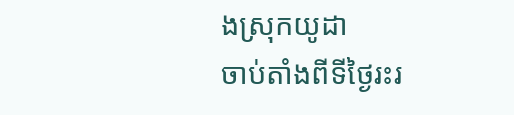ងស្រុកយូដា
ចាប់តាំងពីទីថ្ងៃរះរ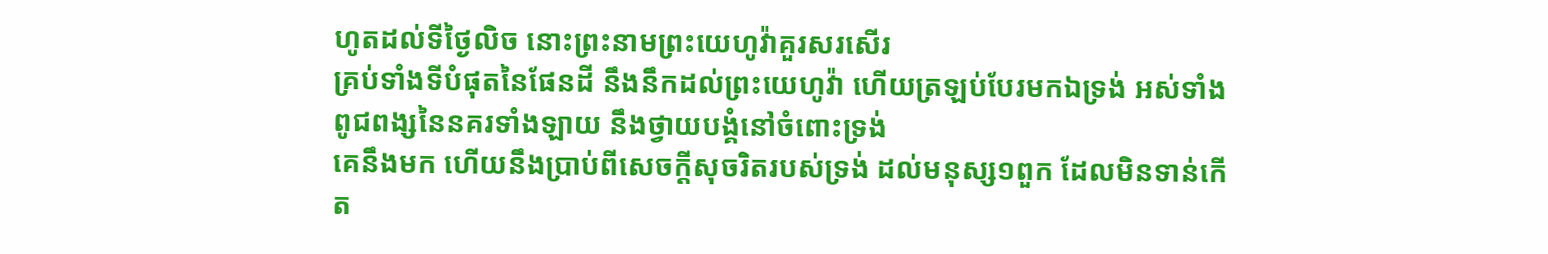ហូតដល់ទីថ្ងៃលិច នោះព្រះនាមព្រះយេហូវ៉ាគួរសរសើរ
គ្រប់ទាំងទីបំផុតនៃផែនដី នឹងនឹកដល់ព្រះយេហូវ៉ា ហើយត្រឡប់បែរមកឯទ្រង់ អស់ទាំងពូជពង្សនៃនគរទាំងឡាយ នឹងថ្វាយបង្គំនៅចំពោះទ្រង់
គេនឹងមក ហើយនឹងប្រាប់ពីសេចក្ដីសុចរិតរបស់ទ្រង់ ដល់មនុស្ស១ពួក ដែលមិនទាន់កើត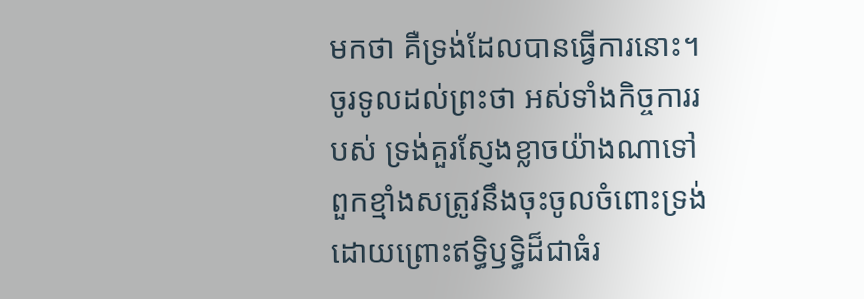មកថា គឺទ្រង់ដែលបានធ្វើការនោះ។
ចូរទូលដល់ព្រះថា អស់ទាំងកិច្ចការរបស់ ទ្រង់គួរស្ញែងខ្លាចយ៉ាងណាទៅ ពួកខ្មាំងសត្រូវនឹងចុះចូលចំពោះទ្រង់ ដោយព្រោះឥទ្ធិឫទ្ធិដ៏ជាធំរ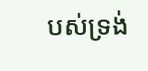បស់ទ្រង់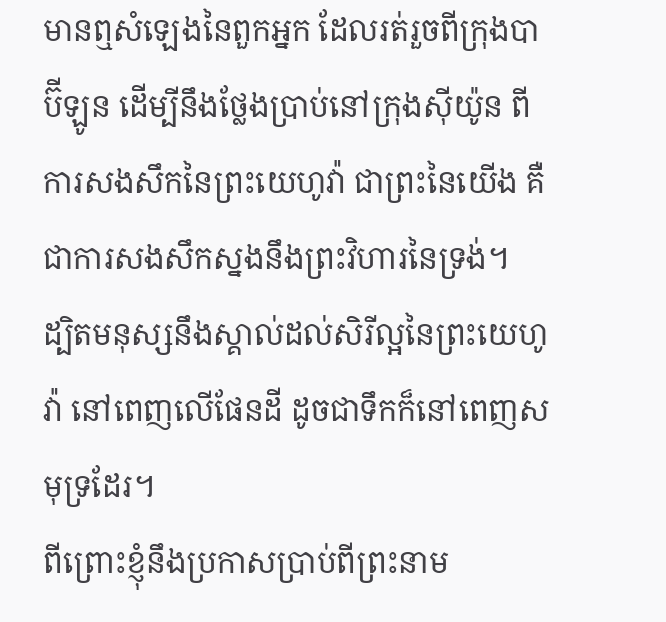មានឮសំឡេងនៃពួកអ្នក ដែលរត់រួចពីក្រុងបាប៊ីឡូន ដើម្បីនឹងថ្លែងប្រាប់នៅក្រុងស៊ីយ៉ូន ពីការសងសឹកនៃព្រះយេហូវ៉ា ជាព្រះនៃយើង គឺជាការសងសឹកស្នងនឹងព្រះវិហារនៃទ្រង់។
ដ្បិតមនុស្សនឹងស្គាល់ដល់សិរីល្អនៃព្រះយេហូវ៉ា នៅពេញលើផែនដី ដូចជាទឹកក៏នៅពេញសមុទ្រដែរ។
ពីព្រោះខ្ញុំនឹងប្រកាសប្រាប់ពីព្រះនាម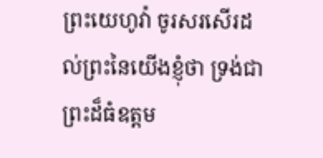ព្រះយេហូវ៉ា ចូរសរសើរដល់ព្រះនៃយើងខ្ញុំថា ទ្រង់ជាព្រះដ៏ធំឧត្តម